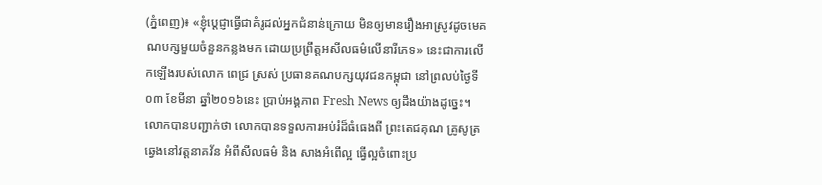(ភ្នំពេញ)៖ «ខ្ញុំប្តេជ្ញាធ្វើជាគំរូដល់អ្នកជំនាន់ក្រោយ មិនឲ្យមានរឿងអាស្រូវដូចមេគណបក្សមួយចំនួនកន្លងមក ដោយប្រព្រឹត្តអសីលធម៌លើនារីភេទ» នេះជាការលើកឡើងរបស់លោក ពេជ្រ ស្រស់ ប្រធានគណបក្សយុវជនកម្ពុជា នៅព្រលប់ថ្ងៃទី០៣ ខែមីនា ឆ្នាំ២០១៦នេះ ប្រាប់អង្គភាព Fresh News ឲ្យដឹងយ៉ាងដូច្នេះ។ លោកបានបញ្ជាក់ថា លោកបានទទួលការអប់រំដ៏ធំធេងពី ព្រះតេជគុណ គ្រូសូត្រឆ្វេងនៅវត្តនាគវ័ន អំពីសីលធម៌ និង សាងអំពើល្អ ធ្វើល្អចំពោះប្រ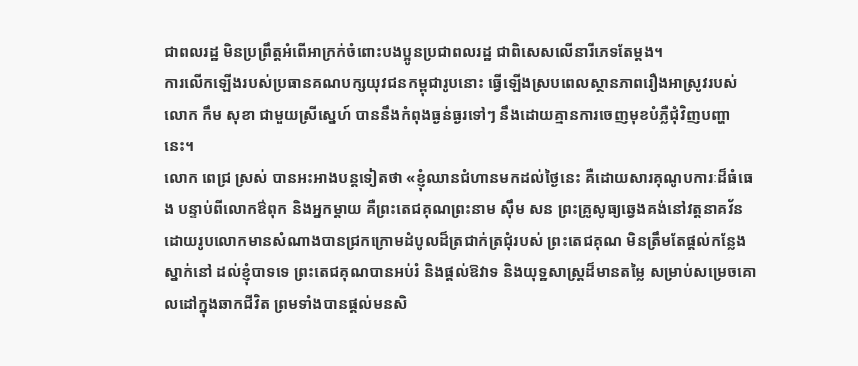ជាពលរដ្ឋ មិនប្រព្រឹត្តអំពើអាក្រក់ចំពោះបងប្អូនប្រជាពលរដ្ឋ ជាពិសេសលើនារីភេទតែម្តង។
ការលើកឡើងរបស់ប្រធានគណបក្សយុវជនកម្ពុជារូបនោះ ធ្វើឡើងស្របពេលស្ថានភាពរឿងអាស្រូវរបស់លោក កឹម សុខា ជាមួយស្រីស្នេហ៍ បាននឹងកំពុងធ្ងន់ធ្ងរទៅៗ នឹងដោយគ្មានការចេញមុខបំភ្លឺជុំវិញបញ្ហានេះ។
លោក ពេជ្រ ស្រស់ បានអះអាងបន្តទៀតថា «ខ្ញុំឈានជំហានមកដល់ថ្ងៃនេះ គឺដោយសារគុណូបការៈដ៏ធំធេង បន្ទាប់ពីលោកឳពុក និងអ្នកម្តាយ គឺព្រះតេជគុណព្រះនាម ស៊ឹម សន ព្រះគ្រូសូធ្យឆ្វេងគង់នៅវត្តនាគវ័ន ដោយរូបលោកមានសំណាងបានជ្រកក្រោមដំបូលដ៏ត្រជាក់ត្រជុំរបស់ ព្រះតេជគុណ មិនត្រឹមតែផ្តល់កន្លែងស្នាក់នៅ ដល់ខ្ញុំបាទទេ ព្រះតេជគុណបានអប់រំ និងផ្តល់ឱវាទ និងយុទ្ឋសាស្រ្តដ៏មានតម្លៃ សម្រាប់សម្រេចគោលដៅក្នុងឆាកជីវិត ព្រមទាំងបានផ្តល់មនសិ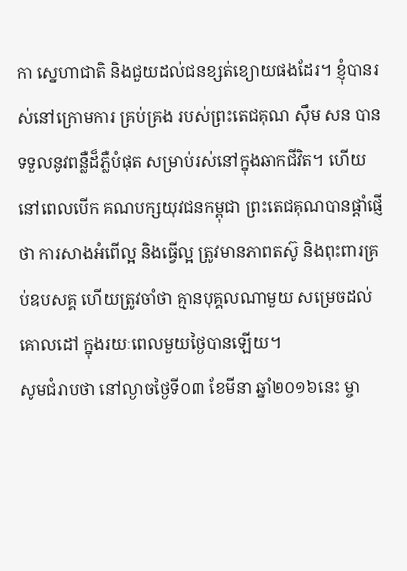កា ស្នេហាជាតិ និងជួយដល់ជនខ្សត់ខ្យោយផងដែរ។ ខ្ញុំបានរស់នៅក្រោមការ គ្រប់គ្រង របស់ព្រះតេជគុណ ស៊ឹម សន បានទទួលនូវពន្លឺដ៏ភ្លឺបំផុត សម្រាប់រស់នៅក្នុងឆាកជីវិត។ ហើយនៅពេលបើក គណបក្សយុវជនកម្ពុជា ព្រះតេជគុណបានផ្តាំផ្ញើថា ការសាងអំពើល្អ និងធ្វើល្អ ត្រូវមានភាពតស៊ូ និងពុះពារគ្រប់ឧបសគ្គ ហើយត្រូវចាំថា គ្មានបុគ្គលណាមួយ សម្រេចដល់គោលដៅ ក្នុងរយៈពេលមួយថ្ងៃបានឡើយ។
សូមជំរាបថា នៅល្ងាចថ្ងៃទី០៣ ខែមីនា ឆ្នាំ២០១៦នេះ ម្ចា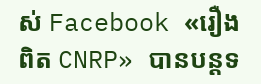ស់ Facebook «រឿងពិត CNRP» បានបន្តទ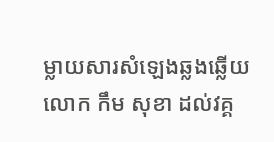ម្លាយសារសំឡេងឆ្លងឆ្លើយលោក កឹម សុខា ដល់វគ្គ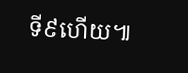ទី៩ហើយ៕